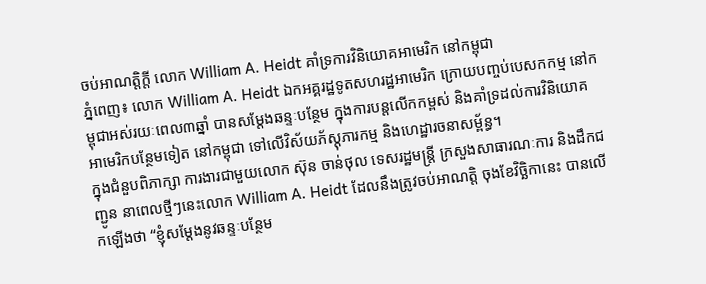ចប់អាណត្តិក្តី លោក William A. Heidt គាំទ្រការវិនិយោគអាមេរិក នៅកម្ពុជា
ភ្នំពេញ៖ លោក William A. Heidt ឯកអគ្គរដ្ឋទូតសហរដ្ឋអាមេរិក ក្រោយបញ្ចប់បេសកកម្ម នៅកម្ពុជាអស់រយៈពេល៣ឆ្នាំ បានសម្តែងឆន្ទៈបន្ថែម ក្នុងការបន្តលើកកម្ពស់ និងគាំទ្រដល់ការវិនិយោគ អាមេរិកបន្ថែមទៀត នៅកម្ពុជា ទៅលើវិស័យភ័ស្តុភារកម្ម និងហេដ្ឋារចនាសម្ព័ន្ធ។
ក្នុងជំនួបពិភាក្សា ការងារជាមួយលោក ស៊ុន ចាន់ថុល ទេសរដ្ឋមន្រ្តី ក្រសួងសាធារណៈការ និងដឹកជញ្ជូន នាពេលថ្មីៗនេះលោក William A. Heidt ដែលនឹងត្រូវចប់អាណត្តិ ចុងខែវិច្ឆិកានេះ បានលើកឡើងថា “ខ្ញុំសម្តែងនូវឆន្ទៈបន្ថែម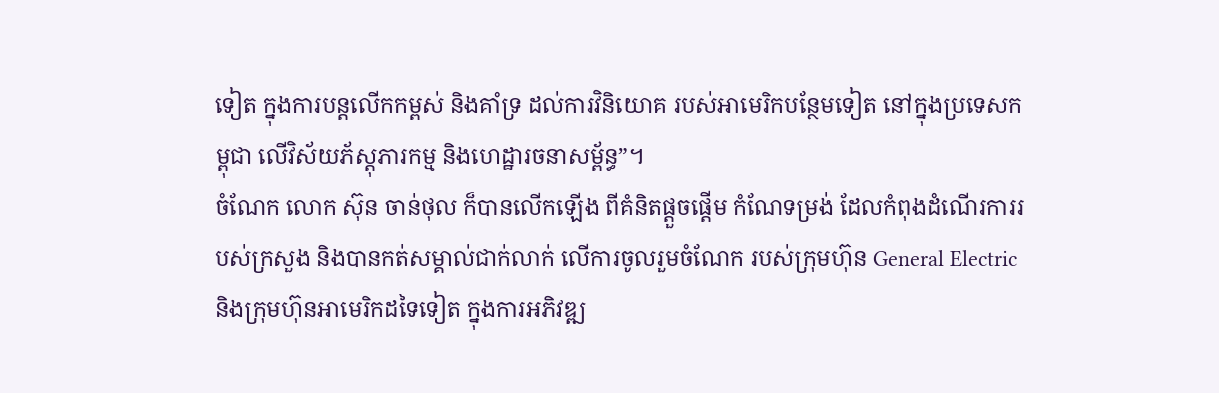ទៀត ក្នុងការបន្តលើកកម្ពស់ និងគាំទ្រ ដល់ការវិនិយោគ របស់អាមេរិកបន្ថែមទៀត នៅក្នុងប្រទេសកម្ពុជា លើវិស័យភ័ស្តុភារកម្ម និងហេដ្ឋារចនាសម្ព័ន្ធ”។
ចំណែក លោក ស៊ុន ចាន់ថុល ក៏បានលើកឡើង ពីគំនិតផ្តួចផ្តើម កំណែទម្រង់ ដែលកំពុងដំណើរការរបស់ក្រសួង និងបានកត់សម្គាល់ជាក់លាក់ លើការចូលរួមចំណែក របស់ក្រុមហ៊ុន General Electric និងក្រុមហ៊ុនអាមេរិកដទៃទៀត ក្នុងការអភិវឌ្ឍ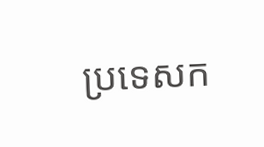ប្រទេសក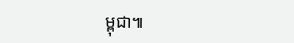ម្ពុជា៕